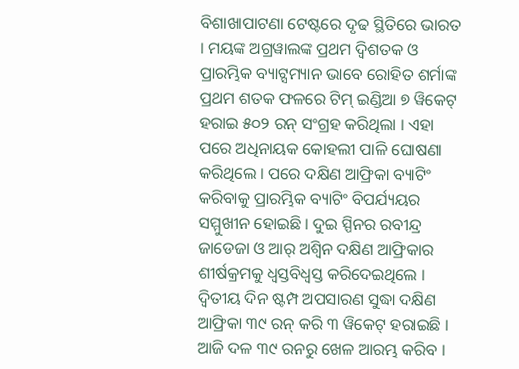ବିଶାଖାପାଟଣା ଟେଷ୍ଟରେ ଦୃଢ ସ୍ଥିତିରେ ଭାରତ । ମୟଙ୍କ ଅଗ୍ରୱାଲଙ୍କ ପ୍ରଥମ ଦ୍ୱିଶତକ ଓ ପ୍ରାରମ୍ଭିକ ବ୍ୟାଟ୍ସମ୍ୟାନ ଭାବେ ରୋହିତ ଶର୍ମାଙ୍କ ପ୍ରଥମ ଶତକ ଫଳରେ ଟିମ୍ ଇଣ୍ଡିଆ ୭ ୱିକେଟ୍ ହରାଇ ୫୦୨ ରନ୍ ସଂଗ୍ରହ କରିଥିଲା । ଏହା ପରେ ଅଧିନାୟକ କୋହଲୀ ପାଳି ଘୋଷଣା କରିଥିଲେ । ପରେ ଦକ୍ଷିଣ ଆଫ୍ରିକା ବ୍ୟାଟିଂ କରିବାକୁ ପ୍ରାରମ୍ଭିକ ବ୍ୟାଟିଂ ବିପର୍ଯ୍ୟୟର ସମ୍ମୁଖୀନ ହୋଇଛି । ଦୁଇ ସ୍ପିନର ରବୀନ୍ଦ୍ର ଜାଡେଜା ଓ ଆର୍ ଅଶ୍ୱିନ ଦକ୍ଷିଣ ଆଫ୍ରିକାର ଶୀର୍ଷକ୍ରମକୁ ଧ୍ୱସ୍ତବିଧ୍ୱସ୍ତ କରିଦେଇଥିଲେ । ଦ୍ୱିତୀୟ ଦିନ ଷ୍ଟମ୍ପ ଅପସାରଣ ସୁଦ୍ଧା ଦକ୍ଷିଣ ଆଫ୍ରିକା ୩୯ ରନ୍ କରି ୩ ୱିକେଟ୍ ହରାଇଛି । ଆଜି ଦଳ ୩୯ ରନରୁ ଖେଳ ଆରମ୍ଭ କରିବ ।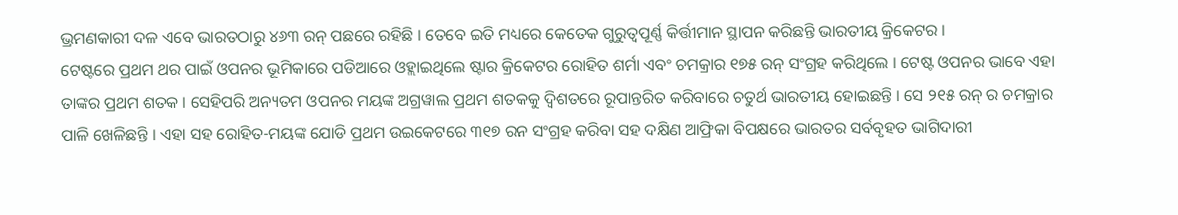ଭ୍ରମଣକାରୀ ଦଳ ଏବେ ଭାରତଠାରୁ ୪୬୩ ରନ୍ ପଛରେ ରହିଛି । ତେବେ ଇତି ମଧ୍ୟରେ କେତେକ ଗୁରୁତ୍ୱପୂର୍ଣ୍ଣ କିର୍ତ୍ତୀମାନ ସ୍ଥାପନ କରିଛନ୍ତି ଭାରତୀୟ କ୍ରିକେଟର ।
ଟେଷ୍ଟରେ ପ୍ରଥମ ଥର ପାଇଁ ଓପନର ଭୂମିକାରେ ପଡିଆରେ ଓହ୍ଲାଇଥିଲେ ଷ୍ଟାର କ୍ରିକେଟର ରୋହିତ ଶର୍ମା ଏବଂ ଚମକ୍ରାର ୧୭୫ ରନ୍ ସଂଗ୍ରହ କରିଥିଲେ । ଟେଷ୍ଟ ଓପନର ଭାବେ ଏହା ତାଙ୍କର ପ୍ରଥମ ଶତକ । ସେହିପରି ଅନ୍ୟତମ ଓପନର ମୟଙ୍କ ଅଗ୍ରୱାଲ ପ୍ରଥମ ଶତକକୁ ଦ୍ୱିଶତରେ ରୂପାନ୍ତରିତ କରିବାରେ ଚତୁର୍ଥ ଭାରତୀୟ ହୋଇଛନ୍ତି । ସେ ୨୧୫ ରନ୍ ର ଚମକ୍ରାର ପାଳି ଖେଳିଛନ୍ତି । ଏହା ସହ ରୋହିତ-ମୟଙ୍କ ଯୋଡି ପ୍ରଥମ ଉଇକେଟରେ ୩୧୭ ରନ ସଂଗ୍ରହ କରିବା ସହ ଦକ୍ଷିଣ ଆଫ୍ରିକା ବିପକ୍ଷରେ ଭାରତର ସର୍ବବୃହତ ଭାଗିଦାରୀ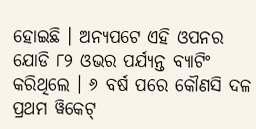ହୋଇଛି । ଅନ୍ୟପଟେ ଏହି ଓପନର ଯୋଡି ୮୨ ଓଭର ପର୍ଯ୍ୟନ୍ତ ବ୍ୟାଟିଂ କରିଥିଲେ । ୬ ବର୍ଷ ପରେ କୌଣସି ଦଳ ପ୍ରଥମ ୱିକେଟ୍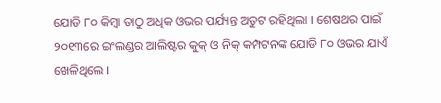ଯୋଡି ୮୦ କିମ୍ବା ତାଠୁ ଅଧିକ ଓଭର ପର୍ଯ୍ୟନ୍ତ ଅତୁଟ ରହିଥିଲା । ଶେଷଥର ପାଇଁ ୨୦୧୩ରେ ଇଂଲଣ୍ଡର ଆଲିଷ୍ଟର କୁକ୍ ଓ ନିକ୍ କମ୍ପଟନଙ୍କ ଯୋଡି ୮୦ ଓଭର ଯାଏଁ ଖେଳିଥିଲେ ।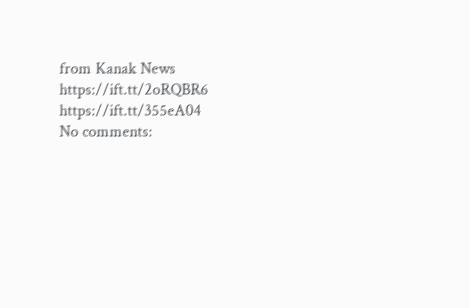from Kanak News https://ift.tt/2oRQBR6 https://ift.tt/355eA04
No comments: